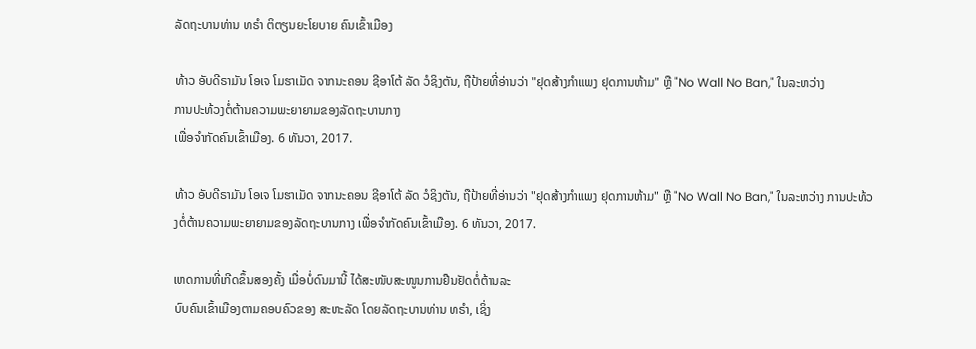ລັດຖະບານທ່ານ ທຣຳ ຕິຕຽນຍະໂຍບາຍ ຄົນເຂົ້າເມືອງ

ທ້າວ ອັບດີຣາມັນ ໂອເຈ ໂມຮາເມັດ ຈາກນະຄອນ ຊີອາໂຕ້ ລັດ ວໍຊິງຕັນ, ຖືປ້າຍທີ່ອ່ານວ່າ "ຢຸດສ້າງກຳແພງ ຢຸດການຫ້າມ" ຫຼື "No Wall No Ban," ໃນລະຫວ່າງ
ການປະທ້ວງຕໍ່ຕ້ານຄວາມພະຍາຍາມຂອງລັດຖະບານກາງ
ເພື່ອຈຳກັດຄົນເຂົ້າເມືອງ. 6 ທັນວາ, 2017.

ທ້າວ ອັບດີຣາມັນ ໂອເຈ ໂມຮາເມັດ ຈາກນະຄອນ ຊີອາໂຕ້ ລັດ ວໍຊິງຕັນ, ຖືປ້າຍທີ່ອ່ານວ່າ "ຢຸດສ້າງກຳແພງ ຢຸດການຫ້າມ" ຫຼື "No Wall No Ban," ໃນລະຫວ່າງ ການປະທ້ວງຕໍ່ຕ້ານຄວາມພະຍາຍາມຂອງລັດຖະບານກາງ ເພື່ອຈຳກັດຄົນເຂົ້າເມືອງ. 6 ທັນວາ, 2017.

ເຫດການທີ່ເກີດຂຶ້ນສອງຄັ້ງ ເມື່ອບໍ່ດົນມານີ້ ໄດ້ສະໜັບສະໜູນການຢືນຢັດຕໍ່ຕ້ານລະ
ບົບຄົນເຂົ້າເມືອງຕາມຄອບຄົວຂອງ ສະຫະລັດ ໂດຍລັດຖະບານທ່ານ ທຣຳ, ເຊິ່ງ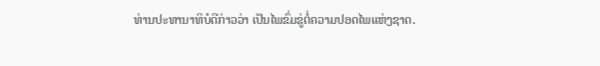ທ່ານປະທານາທິບໍດີກ່າວວ່າ ເປັນໄພຂົ່ມຂູ່ຕໍ່ຄວາມປອດໄພແຫ່ງຊາດ.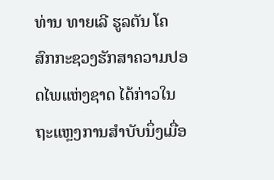ທ່ານ ທາຍເລີ ຮູລຕັນ ໂຄສົກກະຊວງຮັກສາຄວາມປອດໄພແຫ່ງຊາດ ໄດ້ກ່າວໃນ
ຖະແຫຼງການສຳບັບນຶ່ງເມື່ອ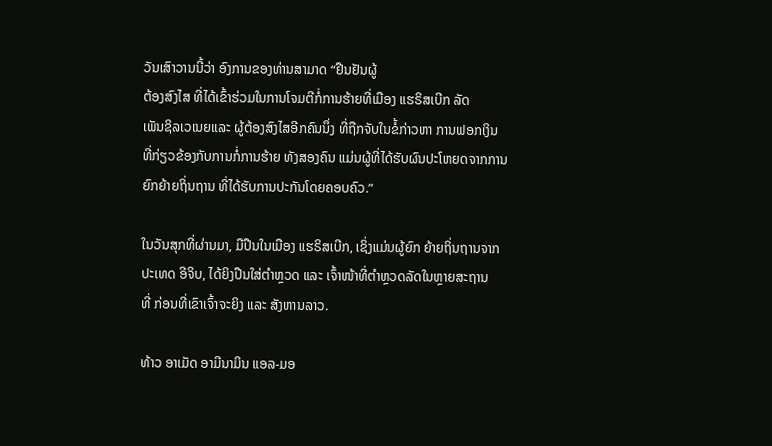ວັນເສົາວານນີ້ວ່າ ອົງການຂອງທ່ານສາມາດ “ຢືນຢັນຜູ້
ຕ້ອງສົງໄສ ທີ່ໄດ້ເຂົ້າຮ່ວມໃນການໂຈມຕີກໍ່ການຮ້າຍທີ່ເມືອງ ແຮຣິສເບີກ ລັດ
ເພັນຊິລເວເນຍແລະ ຜູ້ຕ້ອງສົງໄສອີກຄົນນຶ່ງ ທີ່ຖືກຈັບໃນຂໍ້ກ່າວຫາ ການຟອກເງິນ
ທີ່ກ່ຽວຂ້ອງກັບການກໍ່ການຮ້າຍ ທັງສອງຄົນ ແມ່ນຜູ້ທີ່ໄດ້ຮັບຜົນປະໂຫຍດຈາກການ
ຍົກຍ້າຍຖິ່ນຖານ ທີ່ໄດ້ຮັບການປະກັນໂດຍຄອບຄົວ.”

ໃນວັນສຸກທີ່ຜ່ານມາ, ມືປືນໃນເມືອງ ແຮຣິສເບີກ, ເຊິ່ງແມ່ນຜູ້ຍົກ ຍ້າຍຖິ່ນຖານຈາກ
ປະເທດ ອີຈິບ, ໄດ້ຍິງປືນໃສ່ຕຳຫຼວດ ແລະ ເຈົ້າໜ້າທີ່ຕຳຫຼວດລັດໃນຫຼາຍສະຖານ
ທີ່ ກ່ອນທີ່ເຂົາເຈົ້າຈະຍິງ ແລະ ສັງຫານລາວ.

ທ້າວ ອາເມັດ ອາມີນາມິນ ແອລ-ມອ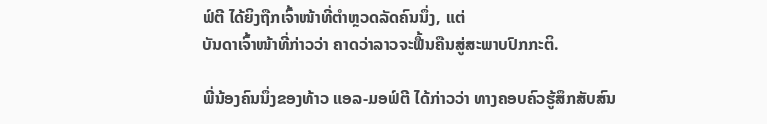ຟ໌ຕີ ໄດ້ຍິງຖືກເຈົ້າໜ້າທີ່ຕຳຫຼວດລັດຄົນນຶ່ງ, ແຕ່
ບັນດາເຈົ້າໜ້າທີ່ກ່າວວ່າ ຄາດວ່າລາວຈະຟື້ນຄືນສູ່ສະພາບປົກກະຕິ.

ພີ່ນ້ອງຄົນນຶ່ງຂອງທ້າວ ແອລ-ມອຟ໌ຕີ ໄດ້ກ່າວວ່າ ທາງຄອບຄົວຮູ້ສຶກສັບສົນ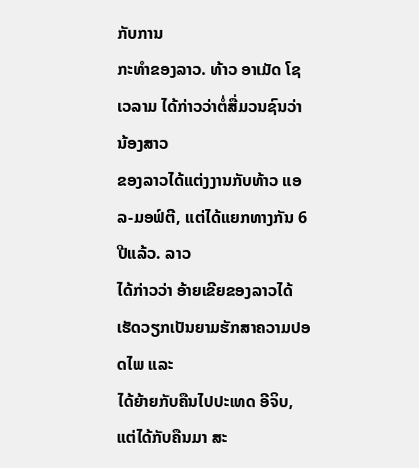ກັບການ
ກະທຳຂອງລາວ. ທ້າວ ອາເມັດ ໂຊເວລາມ ໄດ້ກ່າວວ່າຕໍ່ສື່ມວນຊົນວ່າ ນ້ອງສາວ
ຂອງລາວໄດ້ແຕ່ງງານກັບທ້າວ ແອລ-ມອຟ໌ຕີ, ແຕ່ໄດ້ແຍກທາງກັນ 6 ປີແລ້ວ. ລາວ
ໄດ້ກ່າວວ່າ ອ້າຍເຂີຍຂອງລາວໄດ້ເຮັດວຽກເປັນຍາມຮັກສາຄວາມປອດໄພ ແລະ
ໄດ້ຍ້າຍກັບຄືນໄປປະເທດ ອີຈິບ, ແຕ່ໄດ້ກັບຄືນມາ ສະ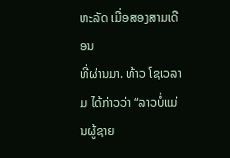ຫະລັດ ເມື່ອສອງສາມເດືອນ
ທີ່ຜ່ານມາ. ທ້າວ ໂຊເວລາມ ໄດ້ກ່າວວ່າ “ລາວບໍ່ແມ່ນຜູ້ຊາຍ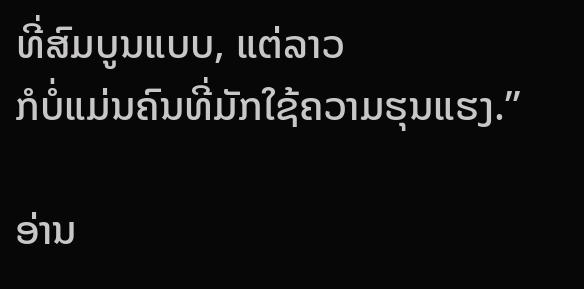ທີ່ສົມບູນແບບ, ແຕ່ລາວ
ກໍບໍ່ແມ່ນຄົນທີ່ມັກໃຊ້ຄວາມຮຸນແຮງ.”

ອ່ານ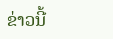ຂ່າວນີ້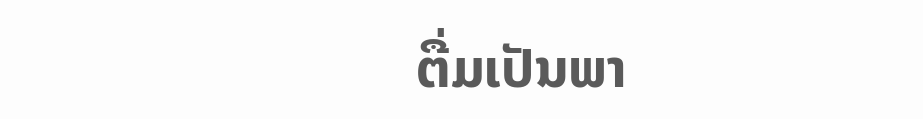ຕື່ມເປັນພາ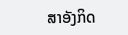ສາອັງກິດ